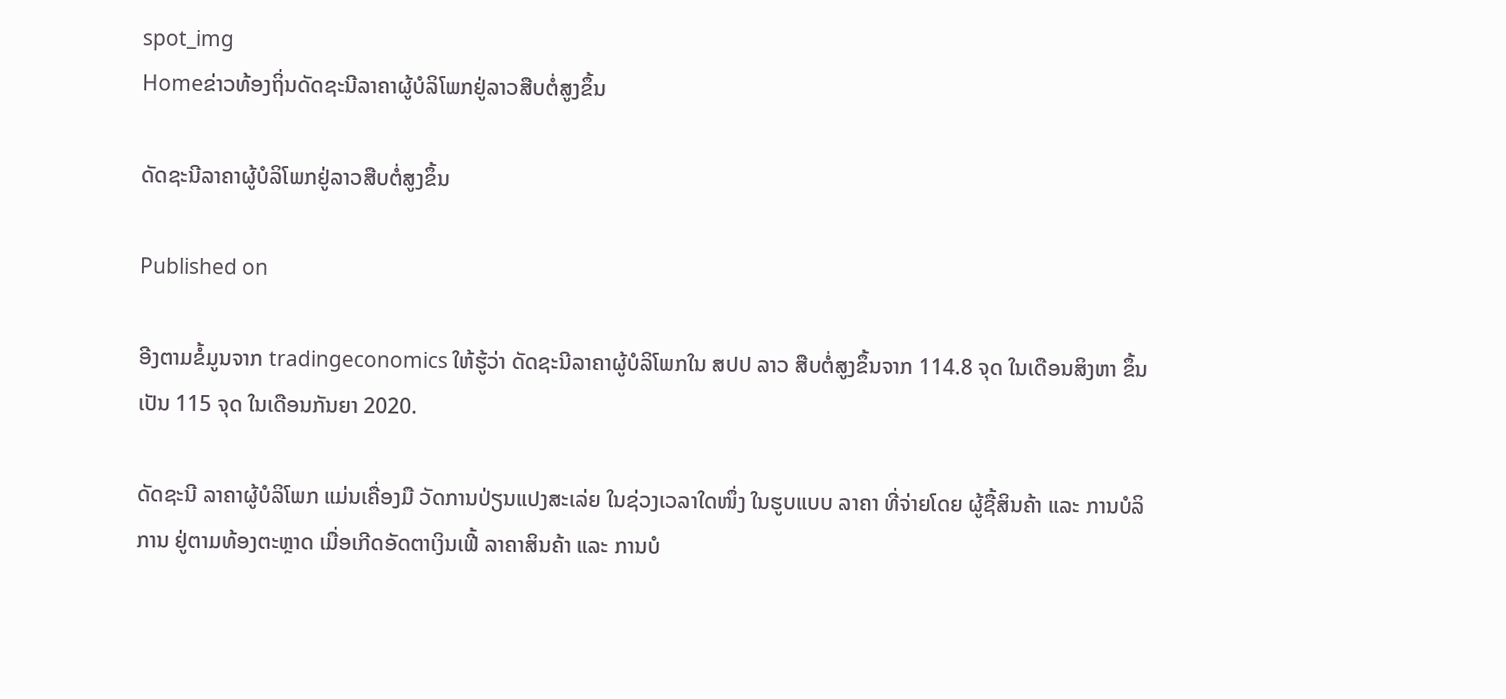spot_img
Homeຂ່າວທ້ອງຖິ່ນດັດຊະນີລາຄາຜູ້ບໍລິໂພກຢູ່ລາວສືບຕໍ່ສູງຂຶ້ນ

ດັດຊະນີລາຄາຜູ້ບໍລິໂພກຢູ່ລາວສືບຕໍ່ສູງຂຶ້ນ

Published on

ອີງຕາມຂໍ້ມູນຈາກ tradingeconomics ໃຫ້ຮູ້ວ່າ ດັດຊະນີລາຄາຜູ້ບໍລິໂພກໃນ ສປປ ລາວ ສືບຕໍ່ສູງຂຶ້ນຈາກ 114.8 ຈຸດ ໃນເດືອນສິງຫາ ຂຶ້ນເປັນ 115 ຈຸດ ໃນເດືອນກັນຍາ 2020.

ດັດຊະນີ ລາຄາຜູ້ບໍລິໂພກ ແມ່ນເຄື່ອງມື ວັດການປ່ຽນແປງສະເລ່ຍ ໃນຊ່ວງເວລາໃດໜຶ່ງ ໃນຮູບແບບ ລາຄາ ທີ່ຈ່າຍໂດຍ ຜູ້ຊື້ສິນຄ້າ ແລະ ການບໍລິການ ຢູ່ຕາມທ້ອງຕະຫຼາດ ເມື່ອເກີດອັດຕາເງິນເຟີ້ ລາຄາສິນຄ້າ ແລະ ການບໍ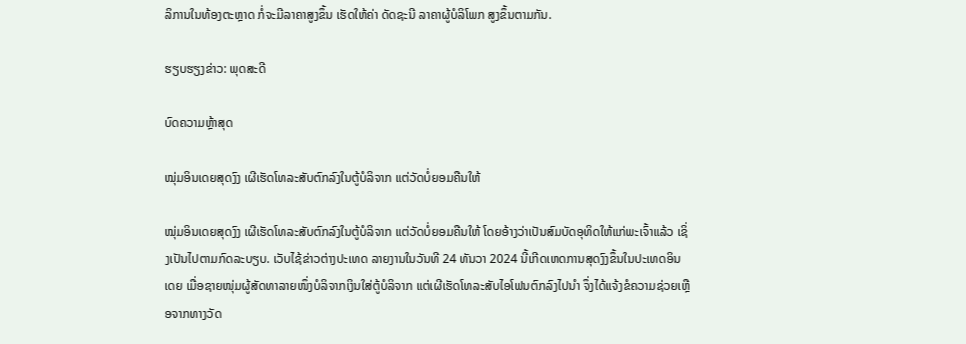ລິການໃນທ້ອງຕະຫຼາດ ກໍ່ຈະມີລາຄາສູງຂຶ້ນ ເຮັດໃຫ້ຄ່າ ດັດຊະນີ ລາຄາຜູ້ບໍລິໂພກ ສູງຂຶ້ນຕາມກັນ.

ຮຽບຮຽງຂ່າວ: ພຸດສະດີ

ບົດຄວາມຫຼ້າສຸດ

ໝຸ່ມອິນເດຍສຸດງົງ ເຜີເຮັດໂທລະສັບຕົກລົງໃນຕູ້ບໍລິຈາກ ແຕ່ວັດບໍ່ຍອມຄືນໃຫ້

ໝຸ່ມອິນເດຍສຸດງົງ ເຜີເຮັດໂທລະສັບຕົກລົງໃນຕູ້ບໍລິຈາກ ແຕ່ວັດບໍ່ຍອມຄືນໃຫ້ ໂດຍອ້າງວ່າເປັນສົມບັດອຸທິດໃຫ້ແກ່ພະເຈົ້າແລ້ວ ເຊິ່ງເປັນໄປຕາມກົດລະບຽບ. ເວັບໄຊ້ຂ່າວຕ່າງປະເທດ ລາຍງານໃນວັນທີ 24 ທັນວາ 2024 ນີ້ເກີດເຫດການສຸດງົງຂຶ້ນໃນປະເທດອິນເດຍ ເມື່ອຊາຍໜຸ່ມຜູ້ສັດທາລາຍໜຶ່ງບໍລິຈາກເງິນໃສ່ຕູ້ບໍລິຈາກ ແຕ່ເຜີເຮັດໂທລະສັບໄອໂຟນຕົກລົງໄປນຳ ຈຶ່ງໄດ້ແຈ້ງຂໍຄວາມຊ່ວຍເຫຼືອຈາກທາງວັດ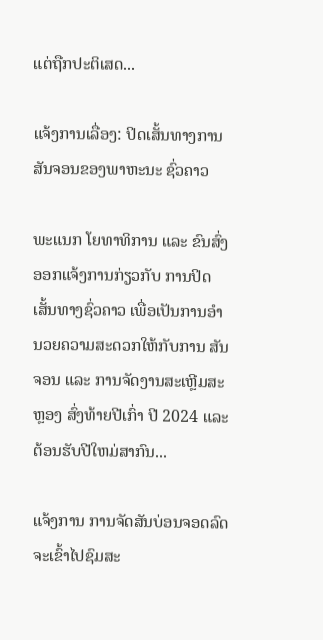ແຕ່ຖືກປະຕິເສດ...

ແຈ້ງການເລື່ອງ: ປິດເສັ້ນທາງການສັນຈອນຂອງພາຫະນະ ຊົ່ວຄາວ

ພະແນກ ໂຍທາທິການ ແລະ ຂົນສົ່ງ ອອກແຈ້ງການກ່ຽວກັບ ການປິດເສັ້ນທາງຊົ່ວຄາວ ເພື່ອເປັນການອໍານວຍຄວາມສະດວກໃຫ້ກັບການ ສັນຈອນ ແລະ ການຈັດງານສະເຫຼີມສະຫຼອງ ສົ່ງທ້າຍປີເກົ່າ ປີ 2024 ແລະ ຕ້ອນຮັບປີໃຫມ່ສາກົນ...

ແຈ້ງການ ການຈັດສັນບ່ອນຈອດລົດ ຈະເຂົ້າໄປຊົມສະ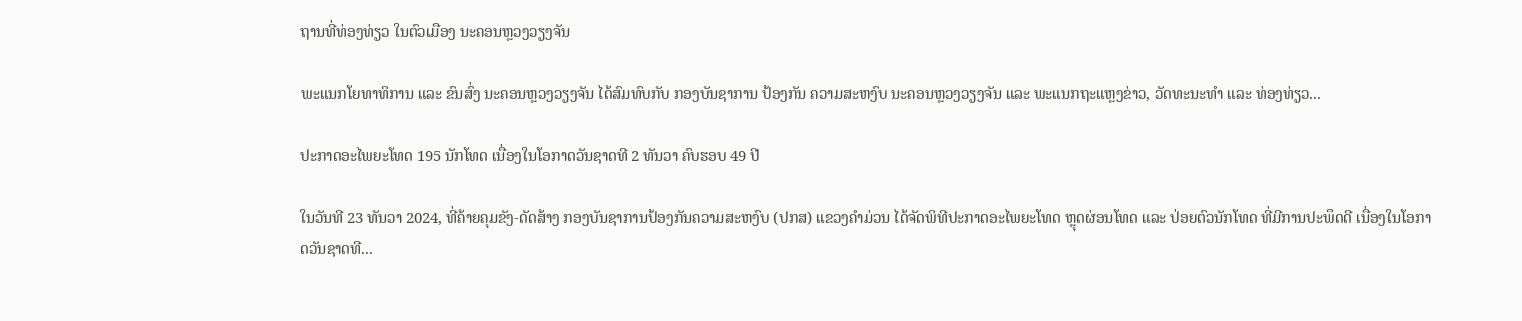ຖານທີ່ທ່ອງທ່ຽວ ໃນຕົວເມືອງ ນະຄອນຫຼວງວຽງຈັນ

ພະແນກໂຍທາທິການ ແລະ ຂົນສົ່ງ ນະຄອນຫຼວງວຽງຈັນ ໄດ້ສົມທົບກັບ ກອງບັນຊາການ ປ້ອງກັນ ຄວາມສະຫງົບ ນະຄອນຫຼວງວຽງຈັນ ແລະ ພະແນກຖະແຫຼງຂ່າວ, ວັດທະນະທຳ ແລະ ທ່ອງທ່ຽວ...

ປະກາດອະໄພຍະໂທດ 195 ນັກໂທດ ເນື່ອງໃນໂອກາດວັນຊາດທີ 2 ທັນວາ ຄົບຮອບ 49 ປີ

ໃນວັນທີ 23 ທັນວາ 2024, ທີ່ຄ້າຍຄຸມຂັງ-ດັດສ້າງ ກອງບັນຊາການປ້ອງກັນຄວາມສະຫງົບ (ປກສ) ແຂວງຄໍາມ່ວນ ໄດ້ຈັດພິທີປະກາດອະໄພຍະໂທດ ຫຼຸດຜ່ອນໂທດ ແລະ ປ່ອຍຕົວນັກໂທດ ທີ່ມີການປະພຶດດີ ເນື່ອງໃນໂອກາດວັນຊາດທີ...